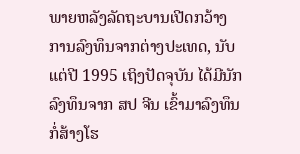ພາຍຫລັງລັດຖະບານເປີດກວ້າງ ການລົງທຶນຈາກຕ່າງປະເທດ, ນັບແຕ່ປີ 1995 ເຖິງປັດຈຸບັນ ໄດ້ມີນັກລົງທຶນຈາກ ສປ ຈີນ ເຂົ້າມາລົງທຶນກໍ່ສ້າງໂຮ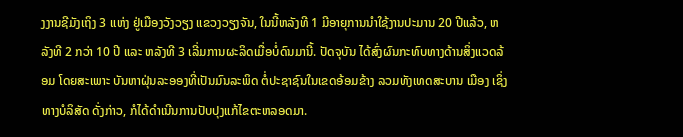ງງານຊີມັງເຖິງ 3 ແຫ່ງ ຢູ່ເມືອງວັງວຽງ ແຂວງວຽງຈັນ, ໃນນີ້ຫລັງທີ 1 ມີອາຍຸການນຳໃຊ້ງານປະມານ 20 ປີແລ້ວ, ຫລັງທີ 2 ກວ່າ 10 ປີ ແລະ ຫລັງທີ 3 ເລີ່ມການຜະລິດເມື່ອບໍ່ດົນມານີ້. ປັດຈຸບັນ ໄດ້ສົ່ງຜົນກະທົບທາງດ້ານສິ່ງແວດລ້ອມ ໂດຍສະເພາະ ບັນຫາຝຸ່ນລະອອງທີ່ເປັນມົນລະພິດ ຕໍ່ປະຊາຊົນໃນເຂດອ້ອມຂ້າງ ລວມທັງເທດສະບານ ເມືອງ ເຊິ່ງທາງບໍລິສັດ ດັ່ງກ່າວ, ກໍໄດ້ດຳເນີນການປັບປຸງແກ້ໄຂຕະຫລອດມາ.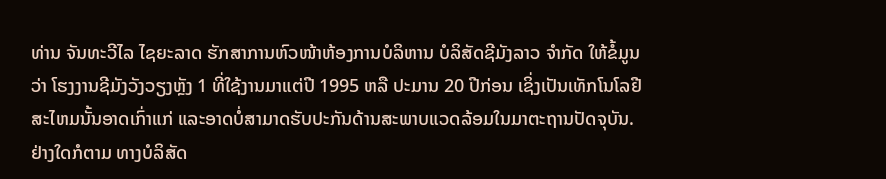ທ່ານ ຈັນທະວີໄລ ໄຊຍະລາດ ຮັກສາການຫົວໜ້າຫ້ອງການບໍລິຫານ ບໍລິສັດຊີມັງລາວ ຈຳກັດ ໃຫ້ຂໍ້ມູນວ່າ ໂຮງງານຊີມັງວັງວຽງຫຼັງ 1 ທີ່ໃຊ້ງານມາແຕ່ປີ 1995 ຫລື ປະມານ 20 ປີກ່ອນ ເຊິ່ງເປັນເທັກໂນໂລຢີສະໄຫມນັ້ນອາດເກົ່າແກ່ ແລະອາດບໍ່ສາມາດຮັບປະກັນດ້ານສະພາບແວດລ້ອມໃນມາຕະຖານປັດຈຸບັນ. ຢ່າງໃດກໍຕາມ ທາງບໍລິສັດ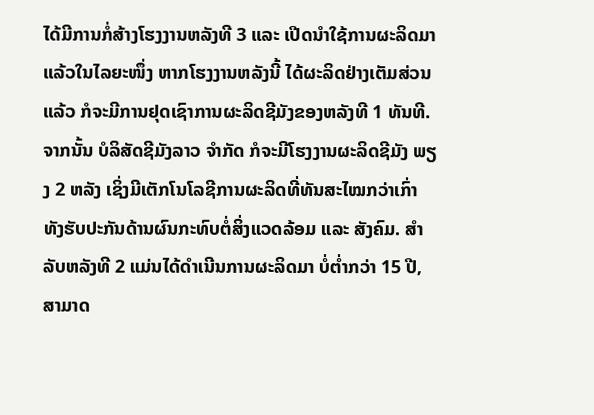ໄດ້ມີການກໍ່ສ້າງໂຮງງານຫລັງທີ 3 ແລະ ເປີດນຳໃຊ້ການຜະລິດມາແລ້ວໃນໄລຍະໜຶ່ງ ຫາກໂຮງງານຫລັງນີ້ ໄດ້ຜະລິດຢ່າງເຕັມສ່ວນແລ້ວ ກໍຈະມີການຢຸດເຊົາການຜະລິດຊີມັງຂອງຫລັງທີ 1 ທັນທີ. ຈາກນັ້ນ ບໍລິສັດຊີມັງລາວ ຈຳກັດ ກໍຈະມີໂຮງງານຜະລິດຊີມັງ ພຽງ 2 ຫລັງ ເຊິ່ງມີເຕັກໂນໂລຊີການຜະລິດທີ່ທັນສະໄໝກວ່າເກົ່າ ທັງຮັບປະກັນດ້ານຜົນກະທົບຕໍ່ສິ່ງແວດລ້ອມ ແລະ ສັງຄົມ. ສຳລັບຫລັງທີ 2 ແມ່ນໄດ້ດຳເນີນການຜະລິດມາ ບໍ່ຕ່ຳກວ່າ 15 ປີ, ສາມາດ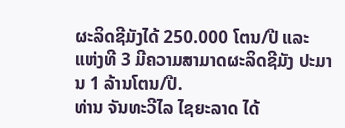ຜະລິດຊີມັງໄດ້ 250.000 ໂຕນ/ປີ ແລະ ແຫ່ງທີ 3 ມີຄວາມສາມາດຜະລິດຊີມັງ ປະມານ 1 ລ້ານໂຕນ/ປີ.
ທ່ານ ຈັນທະວີໄລ ໄຊຍະລາດ ໄດ້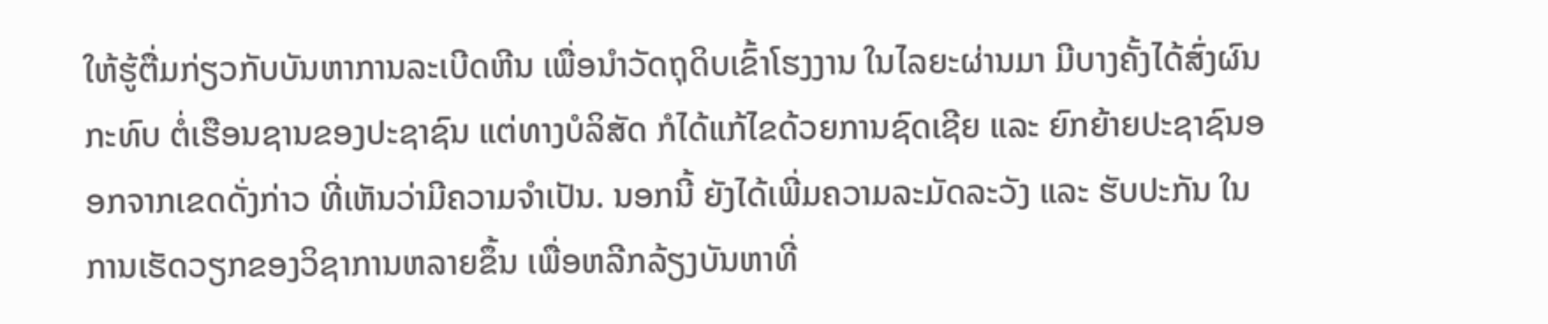ໃຫ້ຮູ້ຕື່ມກ່ຽວກັບບັນຫາການລະເບີດຫີນ ເພື່ອນຳວັດຖຸດິບເຂົ້າໂຮງງານ ໃນໄລຍະຜ່ານມາ ມີບາງຄັ້ງໄດ້ສົ່ງຜົນກະທົບ ຕໍ່ເຮືອນຊານຂອງປະຊາຊົນ ແຕ່ທາງບໍລິສັດ ກໍໄດ້ແກ້ໄຂດ້ວຍການຊົດເຊີຍ ແລະ ຍົກຍ້າຍປະຊາຊົນອອກຈາກເຂດດັ່ງກ່າວ ທີ່ເຫັນວ່າມີຄວາມຈຳເປັນ. ນອກນີ້ ຍັງໄດ້ເພີ່ມຄວາມລະມັດລະວັງ ແລະ ຮັບປະກັນ ໃນການເຮັດວຽກຂອງວິຊາການຫລາຍຂຶ້ນ ເພື່ອຫລີກລ້ຽງບັນຫາທີ່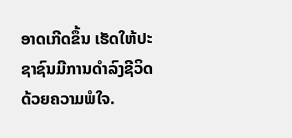ອາດເກີດຂຶ້ນ ເຮັດໃຫ້ປະຊາຊົນມີການດຳລົງຊີວິດດ້ວຍຄວາມພໍໃຈ.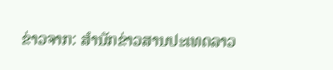ຂ່າວຈາກ: ສຳນັກຂ່າວສານປະເທດລາວ